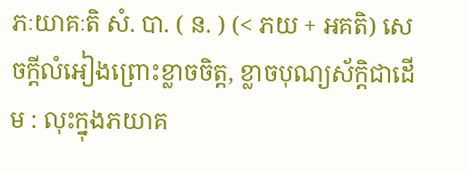ភៈយាគៈតិ សំ. បា. ( ន. ) (< ភយ + អគតិ) សេចក្ដីលំអៀងព្រោះខ្លាចចិត្ត, ខ្លាចបុណ្យស័ក្តិជាដើម : លុះក្នុងភយាគ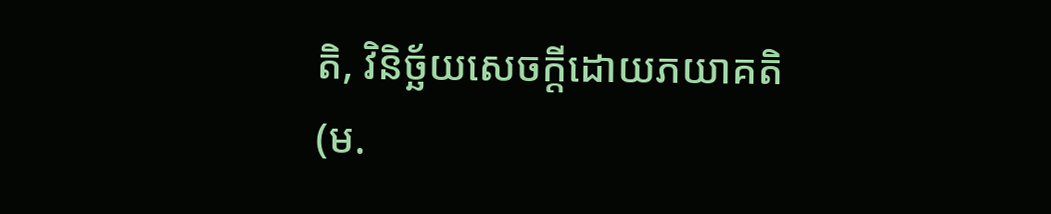តិ, វិនិច្ឆ័យសេចក្ដីដោយភយាគតិ (ម.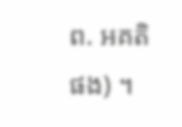ព. អគតិ ផង) ។